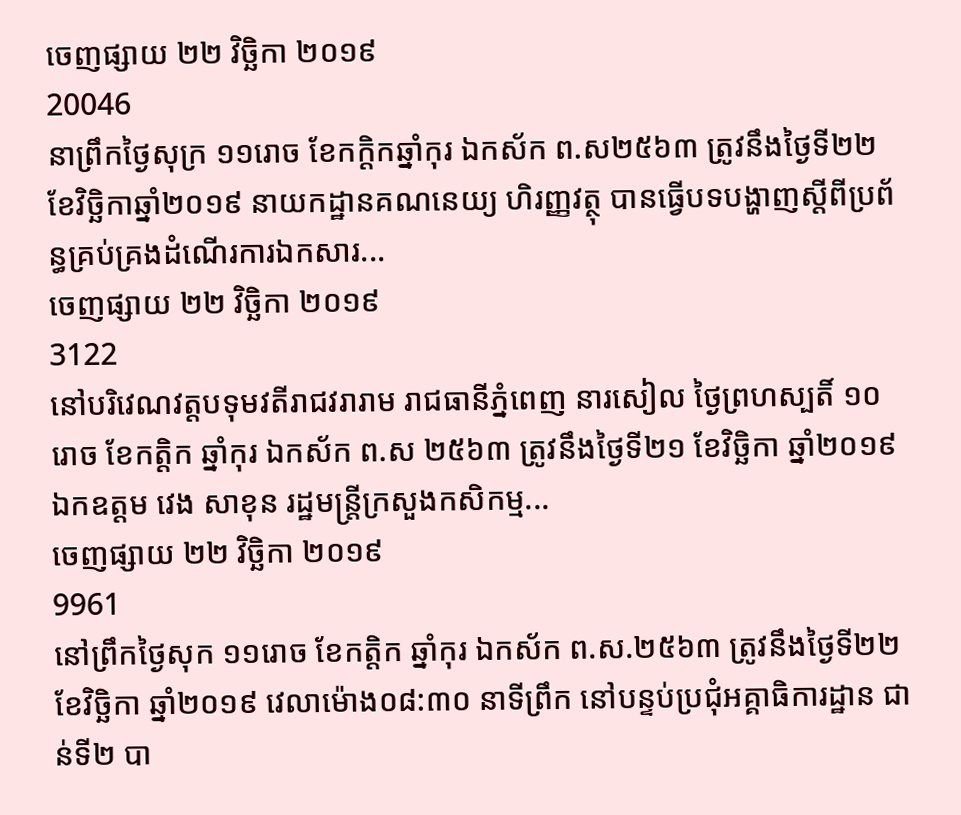ចេញផ្សាយ ២២ វិច្ឆិកា ២០១៩
20046
នាព្រឹកថ្ងៃសុក្រ ១១រោច ខែកក្តិកឆ្នាំកុរ ឯកស័ក ព.ស២៥៦៣ ត្រូវនឹងថ្ងៃទី២២ ខែវិច្ឆិកាឆ្នាំ២០១៩ នាយកដ្ឋានគណនេយ្យ ហិរញ្ញវត្ថុ បានធ្វើបទបង្ហាញស្តីពីប្រព័ន្ធគ្រប់គ្រងដំណើរការឯកសារ...
ចេញផ្សាយ ២២ វិច្ឆិកា ២០១៩
3122
នៅបរិវេណវត្តបទុមវតីរាជវរារាម រាជធានីភ្នំពេញ នារសៀល ថ្ងៃព្រហស្បតិ៍ ១០រោច ខែកត្តិក ឆ្នាំកុរ ឯកស័ក ព.ស ២៥៦៣ ត្រូវនឹងថ្ងៃទី២១ ខែវិច្ឆិកា ឆ្នាំ២០១៩ ឯកឧត្តម វេង សាខុន រដ្ឋមន្ត្រីក្រសួងកសិកម្ម...
ចេញផ្សាយ ២២ វិច្ឆិកា ២០១៩
9961
នៅព្រឹកថ្ងៃសុក ១១រោច ខែកត្តិក ឆ្នាំកុរ ឯកស័ក ព.ស.២៥៦៣ ត្រូវនឹងថ្ងៃទី២២ ខែវិច្ឆិកា ឆ្នាំ២០១៩ វេលាម៉ោង០៨:៣០ នាទីព្រឹក នៅបន្ទប់ប្រជុំអគ្គាធិការដ្ឋាន ជាន់ទី២ បា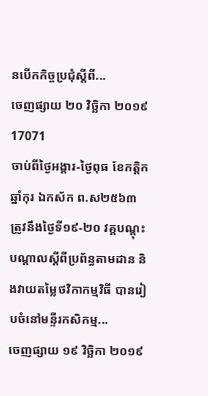នបើកកិច្ចប្រជុំស្តីពី...
ចេញផ្សាយ ២០ វិច្ឆិកា ២០១៩
17071
ចាប់ពីថ្ងៃអង្គារ-ថ្ងៃពុធ ខែកត្តិក ឆ្នាំកុរ ឯកស័ក ព.ស២៥៦៣ ត្រូវនឹងថ្ងៃទី១៩-២០ វគ្គបណ្តុះបណ្តាលស្តីពីប្រព័ន្ធតាមដាន និងវាយតម្លៃថវិកាកម្មវិធី បានរៀបចំនៅមន្ទីរកសិកម្ម...
ចេញផ្សាយ ១៩ វិច្ឆិកា ២០១៩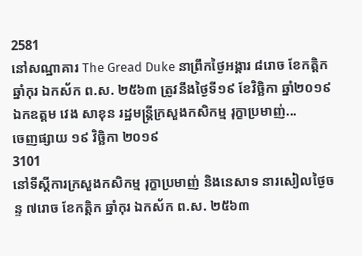2581
នៅសណ្ឋាគារ The Gread Duke នាព្រឹកថ្ងៃអង្គារ ៨រោច ខែកត្តិក ឆ្នាំកុរ ឯកស័ក ព.ស. ២៥៦៣ ត្រូវនឹងថ្ងៃទី១៩ ខែវិច្ឆិកា ឆ្នាំ២០១៩ ឯកឧត្តម វេង សាខុន រដ្ឋមន្ត្រីក្រសួងកសិកម្ម រុក្ខាប្រមាញ់...
ចេញផ្សាយ ១៩ វិច្ឆិកា ២០១៩
3101
នៅទីស្តីការក្រសួងកសិកម្ម រុក្ខាប្រមាញ់ និងនេសាទ នារសៀលថ្ងៃចន្ទ ៧រោច ខែកត្តិក ឆ្នាំកុរ ឯកស័ក ព.ស. ២៥៦៣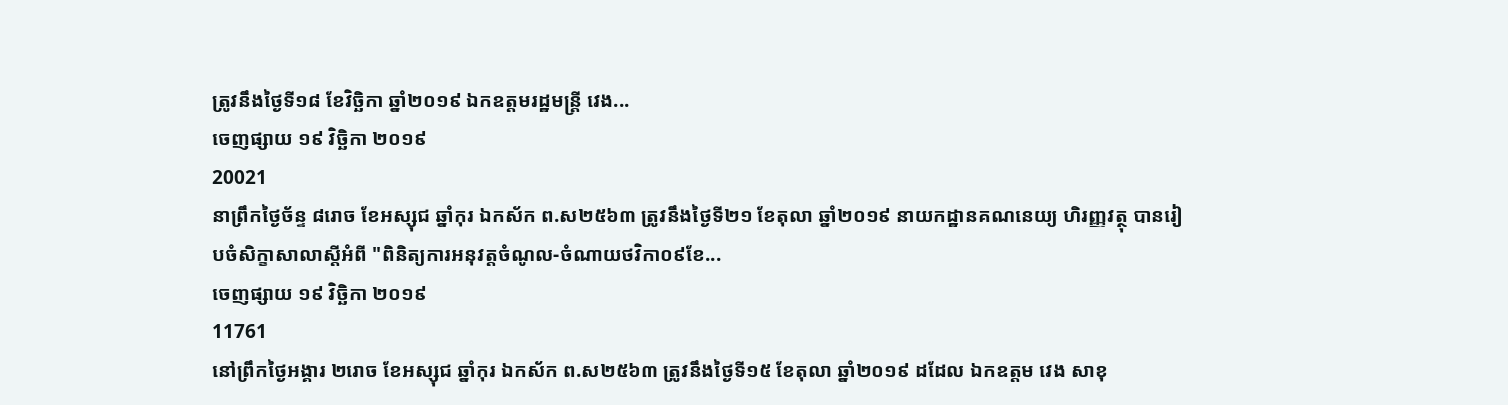ត្រូវនឹងថ្ងៃទី១៨ ខែវិច្ឆិកា ឆ្នាំ២០១៩ ឯកឧត្តមរដ្ឋមន្ត្រី វេង...
ចេញផ្សាយ ១៩ វិច្ឆិកា ២០១៩
20021
នាព្រឹកថ្ងៃច័ន្ទ ៨រោច ខែអស្សុជ ឆ្នាំកុរ ឯកស័ក ព.ស២៥៦៣ ត្រូវនឹងថ្ងៃទី២១ ខែតុលា ឆ្នាំ២០១៩ នាយកដ្ឋានគណនេយ្យ ហិរញ្ញវត្ថុ បានរៀបចំសិក្ខាសាលាស្តីអំពី "ពិនិត្យការអនុវត្តចំណូល-ចំណាយថវិកា០៩ខែ...
ចេញផ្សាយ ១៩ វិច្ឆិកា ២០១៩
11761
នៅព្រឹកថ្ងៃអង្គារ ២រោច ខែអស្សុជ ឆ្នាំកុរ ឯកស័ក ព.ស២៥៦៣ ត្រូវនឹងថ្ងៃទី១៥ ខែតុលា ឆ្នាំ២០១៩ ដដែល ឯកឧត្តម វេង សាខុ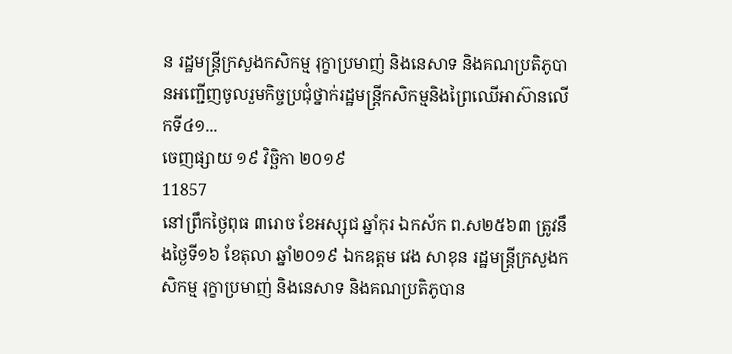ន រដ្ឋមន្រ្តីក្រសួងកសិកម្ម រុក្ខាប្រមាញ់ និងនេសាទ និងគណប្រតិភូបានអញ្ជើញចូលរួមកិច្ចប្រជុំថ្នាក់រដ្ឋមន្រ្តីកសិកម្មនិងព្រៃឈើអាស៊ានលើកទី៤១...
ចេញផ្សាយ ១៩ វិច្ឆិកា ២០១៩
11857
នៅព្រឹកថ្ងៃពុធ ៣រោច ខែអស្សុជ ឆ្នាំកុរ ឯកស័ក ព.ស២៥៦៣ ត្រូវនឹងថ្ងៃទី១៦ ខែតុលា ឆ្នាំ២០១៩ ឯកឧត្តម វេង សាខុន រដ្ឋមន្រ្តីក្រសួងកសិកម្ម រុក្ខាប្រមាញ់ និងនេសាទ និងគណប្រតិភូបាន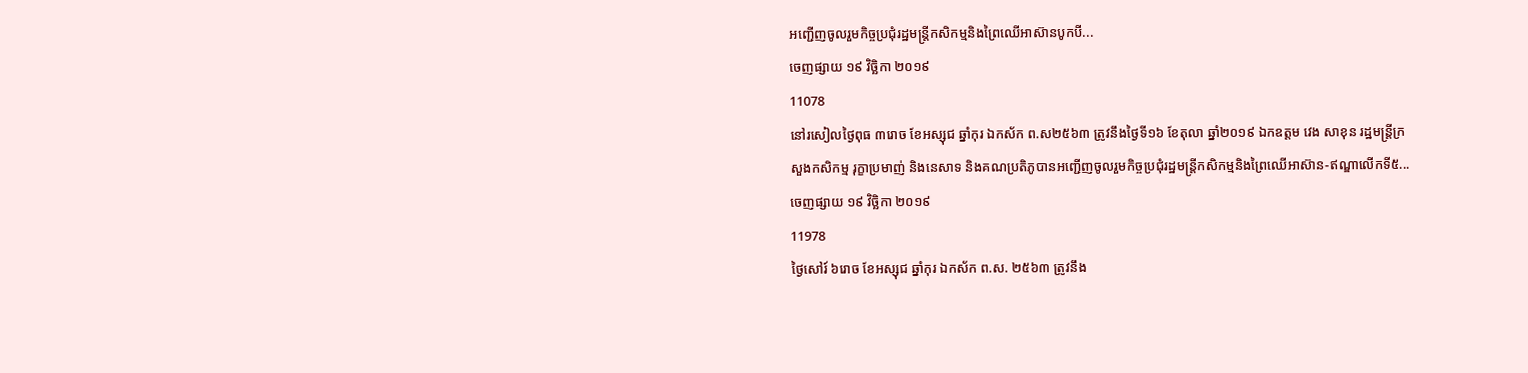អញ្ជើញចូលរួមកិច្ចប្រជុំរដ្ឋមន្រ្តីកសិកម្មនិងព្រៃឈើអាស៊ានបូកបី...
ចេញផ្សាយ ១៩ វិច្ឆិកា ២០១៩
11078
នៅរសៀលថ្ងៃពុធ ៣រោច ខែអស្សុជ ឆ្នាំកុរ ឯកស័ក ព.ស២៥៦៣ ត្រូវនឹងថ្ងៃទី១៦ ខែតុលា ឆ្នាំ២០១៩ ឯកឧត្តម វេង សាខុន រដ្ឋមន្រ្តីក្រសួងកសិកម្ម រុក្ខាប្រមាញ់ និងនេសាទ និងគណប្រតិភូបានអញ្ជើញចូលរួមកិច្ចប្រជុំរដ្ឋមន្រ្តីកសិកម្មនិងព្រៃឈើអាស៊ាន-ឥណ្ឌាលើកទី៥...
ចេញផ្សាយ ១៩ វិច្ឆិកា ២០១៩
11978
ថ្ងៃសៅរ៍ ៦រោច ខែអស្សុជ ឆ្នាំកុរ ឯកស័ក ព.ស. ២៥៦៣ ត្រូវនឹង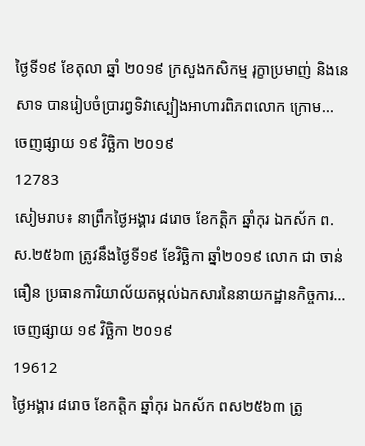ថ្ងៃទី១៩ ខែតុលា ឆ្នាំ ២០១៩ ក្រសួងកសិកម្ម រុក្ខាប្រមាញ់ និងនេសាទ បានរៀបចំប្រារព្វទិវាស្បៀងអាហារពិភពលោក ក្រោម...
ចេញផ្សាយ ១៩ វិច្ឆិកា ២០១៩
12783
សៀមរាប៖ នាព្រឹកថ្ងៃអង្គារ ៨រោច ខែកត្តិក ឆ្នាំកុរ ឯកស័ក ព.ស.២៥៦៣ ត្រូវនឹងថ្ងៃទី១៩ ខែវិច្ឆិកា ឆ្នាំ២០១៩ លោក ជា ចាន់ធឿន ប្រធានការិយាល័យតម្កល់ឯកសារនៃនាយកដ្ឋានកិច្ចការ...
ចេញផ្សាយ ១៩ វិច្ឆិកា ២០១៩
19612
ថ្ងៃអង្គារ ៨រោច ខែកត្តិក ឆ្នាំកុរ ឯកស័ក ពស២៥៦៣ ត្រូ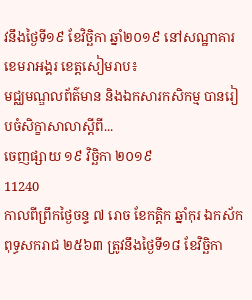វនឹងថ្ងៃទី១៩ ខែវិច្ឆិកា ឆ្នាំ២០១៩ នៅសណ្ឋាគារខេមរាអង្គរ ខេត្តសៀមរាប៖
មជ្ឈមណ្ឌលព័ត៌មាន និងឯកសារកសិកម្ម បានរៀបចំសិក្ខាសាលាស្តីពី...
ចេញផ្សាយ ១៩ វិច្ឆិកា ២០១៩
11240
កាលពីព្រឹកថ្ងៃចន្ទ ៧ រោច ខែកត្តិក ឆ្នាំកុរ ឯកស័ក ពុទ្ធសករាជ ២៥៦៣ ត្រូវនឹងថ្ងៃទី១៨ ខែវិច្ឆិកា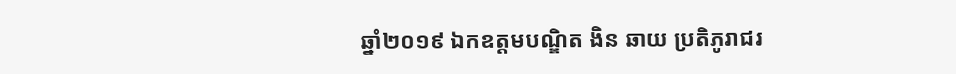ឆ្នាំ២០១៩ ឯកឧត្តមបណ្ឌិត ងិន ឆាយ ប្រតិភូរាជរ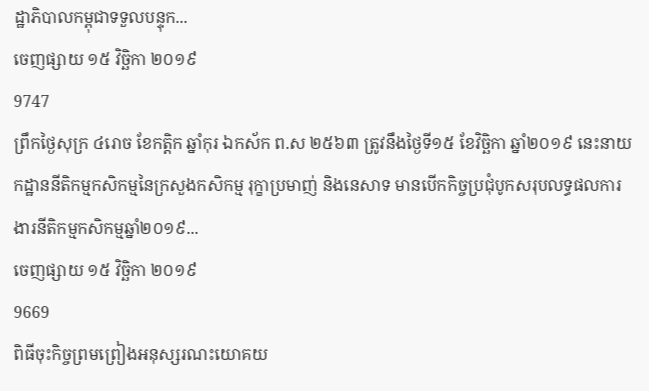ដ្ឋាភិបាលកម្ពុជាទទួលបន្ទុក...
ចេញផ្សាយ ១៥ វិច្ឆិកា ២០១៩
9747
ព្រឹកថ្ងៃសុក្រ ៤រោច ខែកត្តិក ឆ្នាំកុរ ឯកស័ក ព.ស ២៥៦៣ ត្រូវនឹងថ្ងៃទី១៥ ខែវិច្ឆិកា ឆ្នាំ២០១៩ នេះនាយកដ្ឋាននីតិកម្មកសិកម្មនៃក្រសួងកសិកម្ម រុក្ខាប្រមាញ់ និងនេសាទ មានបើកកិច្ចប្រជុំបូកសរុបលទ្ធផលការងារនីតិកម្មកសិកម្មឆ្នាំ២០១៩...
ចេញផ្សាយ ១៥ វិច្ឆិកា ២០១៩
9669
ពិធីចុះកិច្ចព្រមព្រៀងអនុស្សរណះយោគយ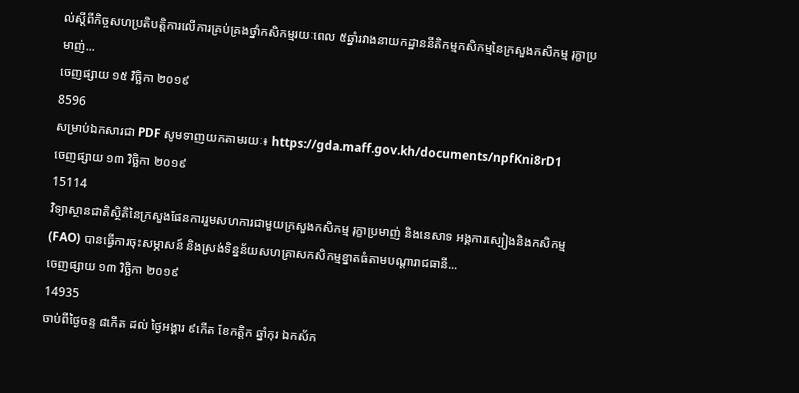ល់ស្តីពីកិច្ចសហប្រតិបត្តិការលើការគ្រប់គ្រងថ្នាំកសិកម្មរយៈពេល ៥ឆ្នាំរវាងនាយកដ្ឋាននីតិកម្មកសិកម្មនៃក្រសួងកសិកម្ម រុក្ខាប្រមាញ់...
ចេញផ្សាយ ១៥ វិច្ឆិកា ២០១៩
8596
សម្រាប់ឯកសារជា PDF សូមទាញយកតាមរយៈ៖ https://gda.maff.gov.kh/documents/npfKni8rD1
ចេញផ្សាយ ១៣ វិច្ឆិកា ២០១៩
15114
វិទ្យាស្ថានជាតិស្ថិតិនៃក្រសួងផែនការរួមសហការជាមួយក្រសួងកសិកម្ម រុក្ខាប្រមាញ់ និងនេសាទ អង្គការស្បៀងនិងកសិកម្ម(FAO) បានធ្វើការចុះសម្ភាសន៍ និងស្រង់ទិន្នន័យសហគ្រាសកសិកម្មខ្នាតធំតាមបណ្តារាជធានី...
ចេញផ្សាយ ១៣ វិច្ឆិកា ២០១៩
14935
ចាប់ពីថ្ងៃចន្ទ ៨កើត ដល់ ថ្ងៃអង្គារ ៩កើត ខែកត្តិក ឆ្នាំកុរ ឯកស័ក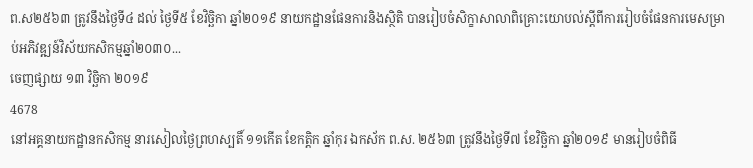ព.ស២៥៦៣ ត្រូវនឹងថ្ងៃទី៤ ដល់ ថ្ងៃទី៥ ខែវិច្ឆិកា ឆ្នាំ២០១៩ នាយកដ្ឋានផែនការនិងស្ថិតិ បានរៀបចំសិក្ខាសាលាពិគ្រោះយោបល់ស្តីពីការរៀបចំផែនការមេសម្រាប់អភិវឌ្ឍន៍វិស័យកសិកម្មឆ្នាំ២០៣០...
ចេញផ្សាយ ១៣ វិច្ឆិកា ២០១៩
4678
នៅអគ្គនាយកដ្ឋានកសិកម្ម នារសៀលថ្ងៃព្រហស្បតិ៍ ១១កើត ខែកត្តិក ឆ្នាំកុរ ឯកស័ក ព.ស. ២៥៦៣ ត្រូវនឹងថ្ងៃទី៧ ខែវិច្ឆិកា ឆ្នាំ២០១៩ មានរៀបចំពិធី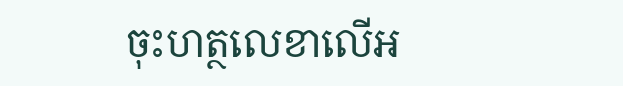ចុះហត្ថលេខាលើអ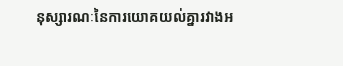នុស្សារណៈនៃការយោគយល់គ្នារវាងអ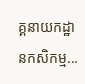គ្គនាយកដ្ឋានកសិកម្ម...